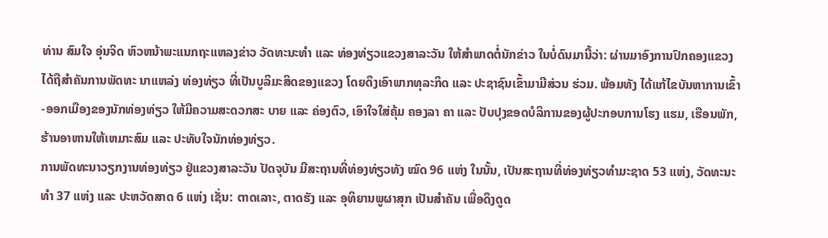ທ່ານ ສົມໃຈ ອຸ່ນຈິດ ຫົວຫນ້າພະແນກຖະແຫລງຂ່າວ ວັດທະນະທຳ ແລະ ທ່ອງທ່ຽວແຂວງສາລະວັນ ໃຫ້ສຳພາດຕໍ່ນັກຂ່າວ ໃນບໍ່ດົນມານີ້ວ່າ: ຜ່ານມາອົງການປົກຄອງແຂວງ ໄດ້ຖືສຳຄັນການພັດທະ ນາແຫລ່ງ ທ່ອງທ່ຽວ ທີ່ເປັນບູລິມະສິດຂອງແຂວງ ໂດຍດຶງເອົາພາກທຸລະກິດ ແລະ ປະຊາຊົນເຂົ້າມາມີສ່ວນ ຮ່ວມ. ພ້ອມທັງ ໄດ້ແກ້ໄຂບັນຫາການເຂົ້າ-ອອກເມືອງຂອງນັກທ່ອງທ່ຽວ ໃຫ້ມີຄວາມສະດວກສະ ບາຍ ແລະ ຄ່ອງຕົວ, ເອົາໃຈໃສ່ຄຸ້ມ ຄອງລາ ຄາ ແລະ ປັບປຸງຂອດບໍລິການຂອງຜູ້ປະກອບການໂຮງ ແຮມ, ເຮືອນພັກ, ຮ້ານອາຫານໃຫ້ເຫມາະສົມ ແລະ ປະທັບໃຈນັກທ່ອງທ່ຽວ.
ການພັດທະນາວຽກງານທ່ອງທ່ຽວ ຢູ່ແຂວງສາລະວັນ ປັດຈຸບັນ ມີສະຖານທີ່ທ່ອງທ່ຽວທັງ ໝົດ 96 ແຫ່ງ ໃນນັ້ນ, ເປັນສະຖານທີ່ທ່ອງທ່ຽວທຳມະຊາດ 53 ແຫ່ງ, ວັດທະນະທຳ 37 ແຫ່ງ ແລະ ປະຫວັດສາດ 6 ແຫ່ງ ເຊັ່ນ: ຕາດເລາະ, ຕາດຮັງ ແລະ ອຸທິຍານພູຜາສຸກ ເປັນສຳຄັນ ເພື່ອດຶງດູດ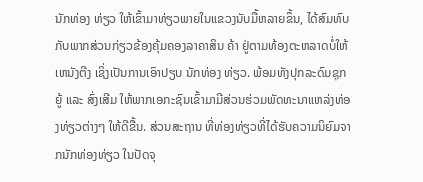ນັກທ່ອງ ທ່ຽວ ໃຫ້ເຂົ້າມາທ່ຽວພາຍໃນແຂວງນັບມື້ຫລາຍຂຶ້ນ, ໄດ້ສົມທົບກັບພາກສ່ວນກ່ຽວຂ້ອງຄຸ້ມຄອງລາຄາສິນ ຄ້າ ຢູ່ຕາມທ້ອງຕະຫລາດບໍ່ໃຫ້ເຫນັງຕີງ ເຊິ່ງເປັນການເອົາປຽບ ນັກທ່ອງ ທ່ຽວ. ພ້ອມທັງປຸກລະດົມຊຸກຍູ້ ແລະ ສົ່ງເສີມ ໃຫ້ພາກເອກະຊົນເຂົ້າມາມີສ່ວນຮ່ວມພັດທະນາແຫລ່ງທ່ອງທ່ຽວຕ່າງໆ ໃຫ້ດີຂື້ນ. ສ່ວນສະຖານ ທີ່ທ່ອງທ່ຽວທີ່ໄດ້ຮັບຄວາມນິຍົມຈາກນັກທ່ອງທ່ຽວ ໃນປັດຈຸ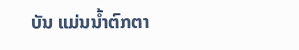ບັນ ແມ່ນນ້ຳຕົກຕາ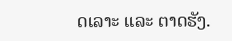ດເລາະ ແລະ ຕາດຮັງ.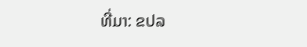ທີ່ມາ: ຂປລ